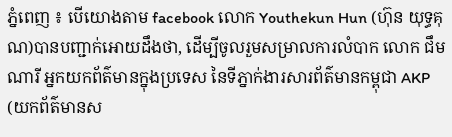ភ្នំពេញ ៖ បើយោងតាម facebook លោក Youthekun Hun (ហ៊ុន យុទ្ធគុណ)បានបញ្ជាក់អោយដឹងថា, ដើម្បីចូលរួមសម្រាលការលំបាក លោក ជឹម ណារី អ្នកយកព័ត៌មានក្នុងប្រទេស នៃទីភ្នាក់ងារសារព័ត៌មានកម្ពុជា AKP (យកព័ត៌មានស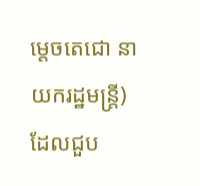ម្តេចតេជោ នាយករដ្ឋមន្រ្តី) ដែលជួប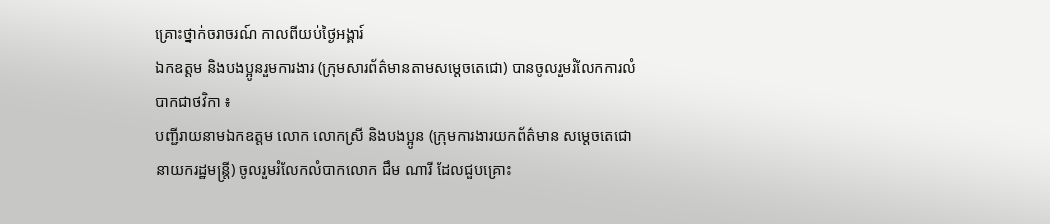គ្រោះថ្នាក់ចរាចរណ៍ កាលពីយប់ថ្ងៃអង្គារ៍
ឯកឧត្តម និងបងប្អូនរួមការងារ (ក្រុមសារព័ត៌មានតាមសម្តេចតេជោ) បានចូលរួមរំលែកការលំបាកជាថវិកា ៖
បញ្ជីរាយនាមឯកឧត្តម លោក លោកស្រី និងបងប្អូន (ក្រុមការងារយកព័ត៌មាន សម្តេចតេជោ នាយករដ្ឋមន្រ្តី) ចូលរួមរំលែកលំបាកលោក ជឹម ណារី ដែលជួបគ្រោះ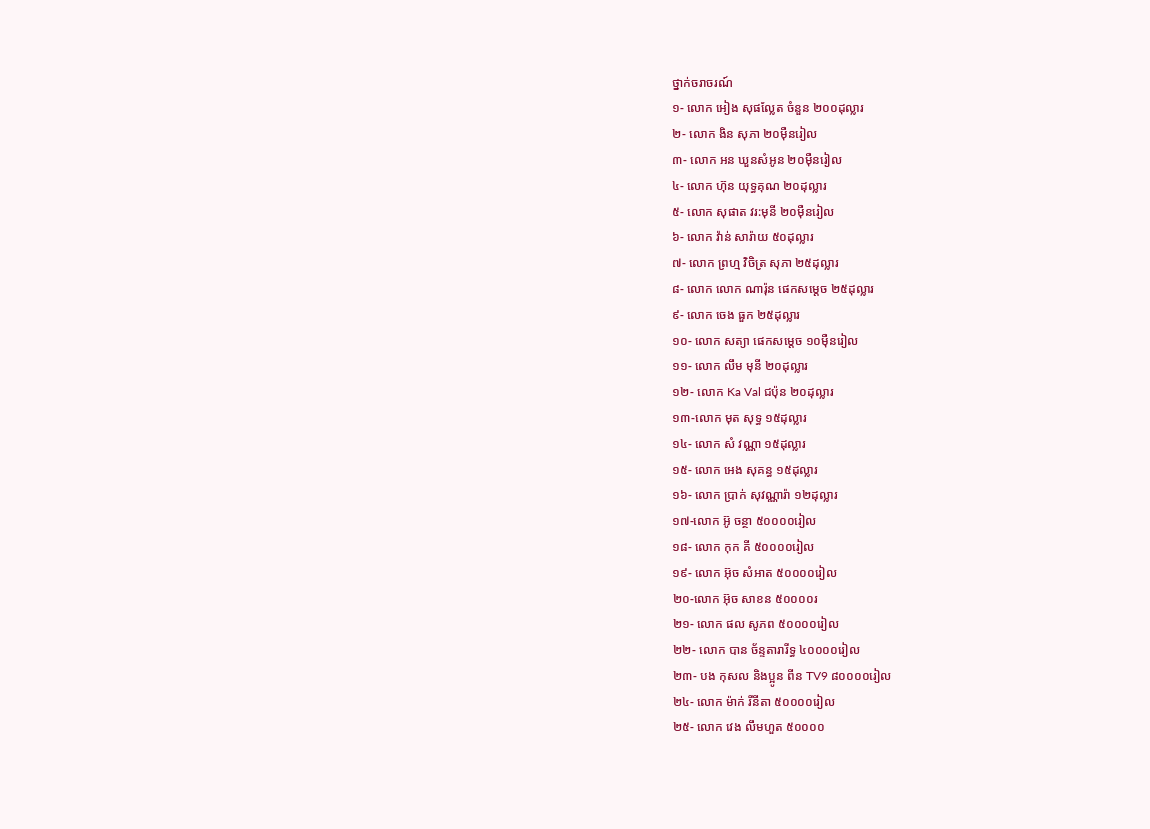ថ្នាក់ចរាចរណ៍
១- លោក អៀង សុផល្លែត ចំនួន ២០០ដុល្លារ
២- លោក ងិន សុភា ២០ម៉ឺនរៀល
៣- លោក អន ឃួនសំអូន ២០ម៉ឺនរៀល
៤- លោក ហ៊ុន យុទ្ធគុណ ២០ដុល្លារ
៥- លោក សុផាត វរ:មុនី ២០ម៉ឺនរៀល
៦- លោក វ៉ាន់ សារ៉ាយ ៥០ដុល្លារ
៧- លោក ព្រហ្ម វិចិត្រ សុភា ២៥ដុល្លារ
៨- លោក លោក ណារ៉ុន ផេកសម្តេច ២៥ដុល្លារ
៩- លោក ចេង ធួក ២៥ដុល្លារ
១០- លោក សត្យា ផេកសម្តេច ១០ម៉ឺនរៀល
១១- លោក លឹម មុនី ២០ដុល្លារ
១២- លោក Ka Val ជប៉ុន ២០ដុល្លារ
១៣-លោក មុត សុទ្ធ ១៥ដុល្លារ
១៤- លោក សំ វណ្ណា ១៥ដុល្លារ
១៥- លោក អេង សុគន្ធ ១៥ដុល្លារ
១៦- លោក ប្រាក់ សុវណ្ណារ៉ា ១២ដុល្លារ
១៧-លោក អ៊ូ ចន្ថា ៥០០០០រៀល
១៨- លោក កុក គី ៥០០០០រៀល
១៩- លោក អ៊ុច សំអាត ៥០០០០រៀល
២០-លោក អ៊ុច សាខន ៥០០០០រ
២១- លោក ផល សូភព ៥០០០០រៀល
២២- លោក បាន ច័ន្ទតារារីទ្ធ ៤០០០០រៀល
២៣- បង កុសល និងប្អូន ពីន TV9 ៨០០០០រៀល
២៤- លោក ម៉ាក់ រីនីតា ៥០០០០រៀល
២៥- លោក វេង លឹមហួត ៥០០០០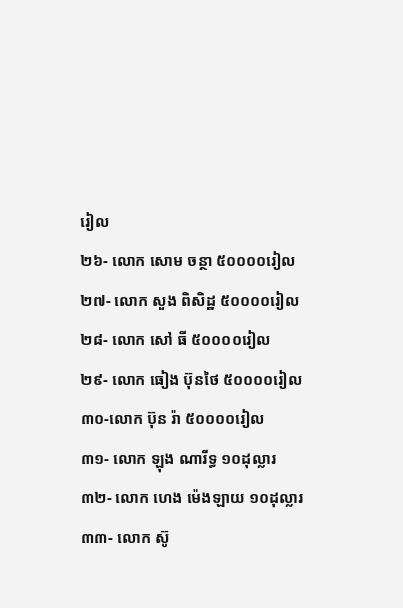រៀល
២៦- លោក សោម ចន្ថា ៥០០០០រៀល
២៧- លោក សួង ពិសិដ្ឋ ៥០០០០រៀល
២៨- លោក សៅ ធី ៥០០០០រៀល
២៩- លោក ធៀង ប៊ុនថៃ ៥០០០០រៀល
៣០-លោក ប៊ុន រ៉ា ៥០០០០រៀល
៣១- លោក ឡុង ណារីទ្ធ ១០ដុល្លារ
៣២- លោក ហេង ម៉េងឡាយ ១០ដុល្លារ
៣៣- លោក ស៊ូ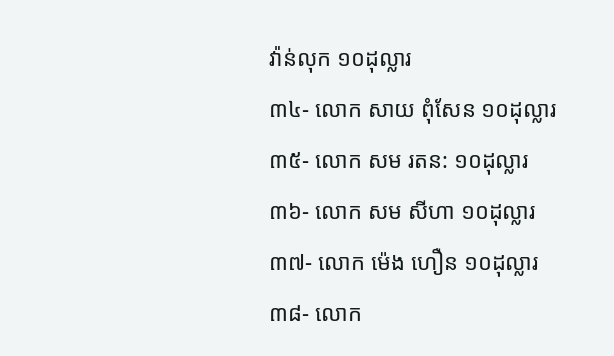វ៉ាន់លុក ១០ដុល្លារ
៣៤- លោក សាយ ពុំសែន ១០ដុល្លារ
៣៥- លោក សម រតន: ១០ដុល្លារ
៣៦- លោក សម សីហា ១០ដុល្លារ
៣៧- លោក ម៉េង ហឿន ១០ដុល្លារ
៣៨- លោក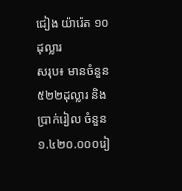ជៀង យ៉ារ៉េត ១០ដុល្លារ
សរុប៖ មានចំនួន ៥២២ដុល្លារ និងប្រាក់រៀល ចំនួន ១.៤២០.០០០រៀ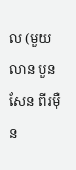ល (មួយលាន បួនសែន ពីរម៉ឺន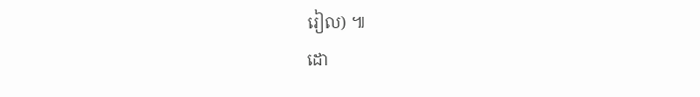រៀល) ៕
ដោ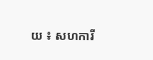យ ៖ សហការី